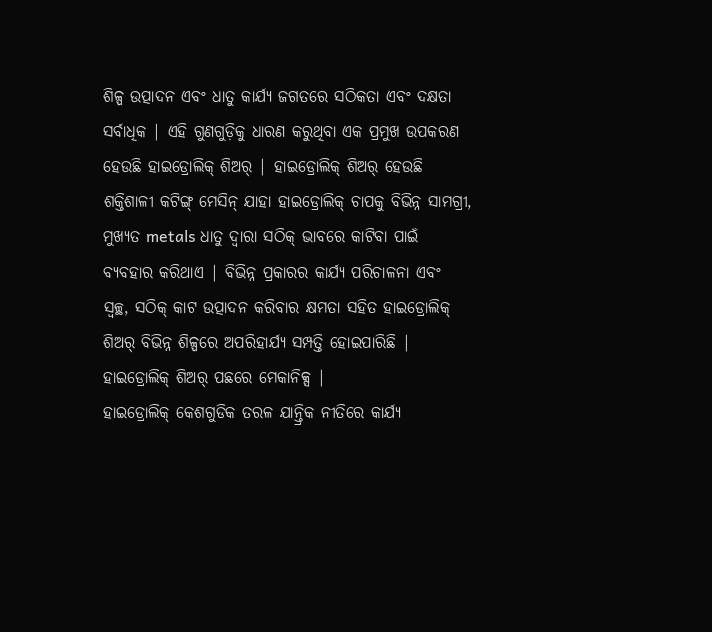ଶିଳ୍ପ ଉତ୍ପାଦନ ଏବଂ ଧାତୁ କାର୍ଯ୍ୟ ଜଗତରେ ସଠିକତା ଏବଂ ଦକ୍ଷତା ସର୍ବାଧିକ | ଏହି ଗୁଣଗୁଡ଼ିକୁ ଧାରଣ କରୁଥିବା ଏକ ପ୍ରମୁଖ ଉପକରଣ ହେଉଛି ହାଇଡ୍ରୋଲିକ୍ ଶିଅର୍ | ହାଇଡ୍ରୋଲିକ୍ ଶିଅର୍ ହେଉଛି ଶକ୍ତିଶାଳୀ କଟିଙ୍ଗ୍ ମେସିନ୍ ଯାହା ହାଇଡ୍ରୋଲିକ୍ ଚାପକୁ ବିଭିନ୍ନ ସାମଗ୍ରୀ, ମୁଖ୍ୟତ metals ଧାତୁ ଦ୍ୱାରା ସଠିକ୍ ଭାବରେ କାଟିବା ପାଇଁ ବ୍ୟବହାର କରିଥାଏ | ବିଭିନ୍ନ ପ୍ରକାରର କାର୍ଯ୍ୟ ପରିଚାଳନା ଏବଂ ସ୍ୱଚ୍ଛ, ସଠିକ୍ କାଟ ଉତ୍ପାଦନ କରିବାର କ୍ଷମତା ସହିତ ହାଇଡ୍ରୋଲିକ୍ ଶିଅର୍ ବିଭିନ୍ନ ଶିଳ୍ପରେ ଅପରିହାର୍ଯ୍ୟ ସମ୍ପତ୍ତି ହୋଇପାରିଛି |
ହାଇଡ୍ରୋଲିକ୍ ଶିଅର୍ ପଛରେ ମେକାନିକ୍ସ |
ହାଇଡ୍ରୋଲିକ୍ କେଶଗୁଡିକ ତରଳ ଯାନ୍ତ୍ରିକ ନୀତିରେ କାର୍ଯ୍ୟ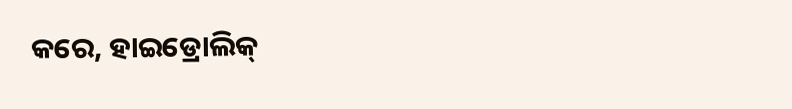କରେ, ହାଇଡ୍ରୋଲିକ୍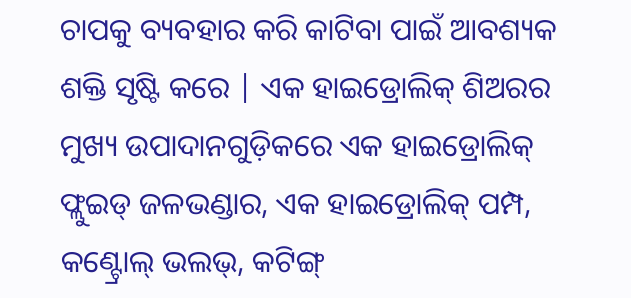ଚାପକୁ ବ୍ୟବହାର କରି କାଟିବା ପାଇଁ ଆବଶ୍ୟକ ଶକ୍ତି ସୃଷ୍ଟି କରେ | ଏକ ହାଇଡ୍ରୋଲିକ୍ ଶିଅରର ମୁଖ୍ୟ ଉପାଦାନଗୁଡ଼ିକରେ ଏକ ହାଇଡ୍ରୋଲିକ୍ ଫ୍ଲୁଇଡ୍ ଜଳଭଣ୍ଡାର, ଏକ ହାଇଡ୍ରୋଲିକ୍ ପମ୍ପ, କଣ୍ଟ୍ରୋଲ୍ ଭଲଭ୍, କଟିଙ୍ଗ୍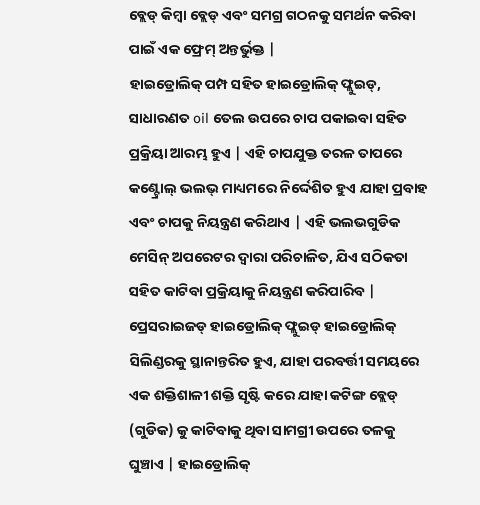ବ୍ଲେଡ୍ କିମ୍ବା ବ୍ଲେଡ୍ ଏବଂ ସମଗ୍ର ଗଠନକୁ ସମର୍ଥନ କରିବା ପାଇଁ ଏକ ଫ୍ରେମ୍ ଅନ୍ତର୍ଭୁକ୍ତ |
ହାଇଡ୍ରୋଲିକ୍ ପମ୍ପ ସହିତ ହାଇଡ୍ରୋଲିକ୍ ଫ୍ଲୁଇଡ୍, ସାଧାରଣତ oil ତେଲ ଉପରେ ଚାପ ପକାଇବା ସହିତ ପ୍ରକ୍ରିୟା ଆରମ୍ଭ ହୁଏ | ଏହି ଚାପଯୁକ୍ତ ତରଳ ତାପରେ କଣ୍ଟ୍ରୋଲ୍ ଭଲଭ୍ ମାଧ୍ୟମରେ ନିର୍ଦ୍ଦେଶିତ ହୁଏ ଯାହା ପ୍ରବାହ ଏବଂ ଚାପକୁ ନିୟନ୍ତ୍ରଣ କରିଥାଏ | ଏହି ଭଲଭଗୁଡିକ ମେସିନ୍ ଅପରେଟର ଦ୍ୱାରା ପରିଚାଳିତ, ଯିଏ ସଠିକତା ସହିତ କାଟିବା ପ୍ରକ୍ରିୟାକୁ ନିୟନ୍ତ୍ରଣ କରିପାରିବ |
ପ୍ରେସରାଇଜଡ୍ ହାଇଡ୍ରୋଲିକ୍ ଫ୍ଲୁଇଡ୍ ହାଇଡ୍ରୋଲିକ୍ ସିଲିଣ୍ଡରକୁ ସ୍ଥାନାନ୍ତରିତ ହୁଏ, ଯାହା ପରବର୍ତ୍ତୀ ସମୟରେ ଏକ ଶକ୍ତିଶାଳୀ ଶକ୍ତି ସୃଷ୍ଟି କରେ ଯାହା କଟିଙ୍ଗ ବ୍ଲେଡ୍ (ଗୁଡିକ) କୁ କାଟିବାକୁ ଥିବା ସାମଗ୍ରୀ ଉପରେ ତଳକୁ ଘୁଞ୍ଚାଏ | ହାଇଡ୍ରୋଲିକ୍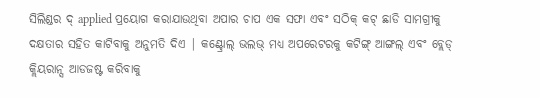ସିଲିଣ୍ଡର ଦ୍ applied ପ୍ରୟୋଗ କରାଯାଉଥିବା ଅପାର ଚାପ ଏକ ସଫା ଏବଂ ସଠିକ୍ କଟ୍ ଛାଡି ସାମଗ୍ରୀକୁ ଦକ୍ଷତାର ସହିତ କାଟିବାକୁ ଅନୁମତି ଦିଏ | କଣ୍ଟ୍ରୋଲ୍ ଭଲଭ୍ ମଧ୍ୟ ଅପରେଟରକୁ କଟିଙ୍ଗ୍ ଆଙ୍ଗଲ୍ ଏବଂ ବ୍ଲେଡ୍ କ୍ଲିୟରାନ୍ସ ଆଡଜଷ୍ଟ କରିବାକୁ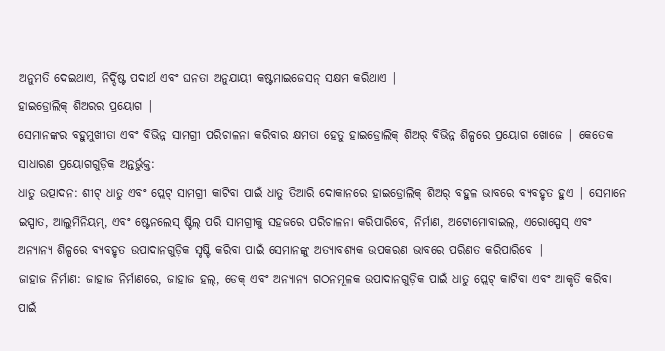ଅନୁମତି ଦେଇଥାଏ, ନିର୍ଦ୍ଦିଷ୍ଟ ପଦାର୍ଥ ଏବଂ ଘନତା ଅନୁଯାୟୀ କଷ୍ଟମାଇଜେସନ୍ ସକ୍ଷମ କରିଥାଏ |
ହାଇଡ୍ରୋଲିକ୍ ଶିଅରର ପ୍ରୟୋଗ |
ସେମାନଙ୍କର ବହୁମୁଖୀତା ଏବଂ ବିଭିନ୍ନ ସାମଗ୍ରୀ ପରିଚାଳନା କରିବାର କ୍ଷମତା ହେତୁ ହାଇଡ୍ରୋଲିକ୍ ଶିଅର୍ ବିଭିନ୍ନ ଶିଳ୍ପରେ ପ୍ରୟୋଗ ଖୋଜେ | କେତେକ ସାଧାରଣ ପ୍ରୟୋଗଗୁଡ଼ିକ ଅନ୍ତର୍ଭୁକ୍ତ:
ଧାତୁ ଉତ୍ପାଦନ: ଶୀଟ୍ ଧାତୁ ଏବଂ ପ୍ଲେଟ୍ ସାମଗ୍ରୀ କାଟିବା ପାଇଁ ଧାତୁ ତିଆରି ଦୋକାନରେ ହାଇଡ୍ରୋଲିକ୍ ଶିଅର୍ ବହୁଳ ଭାବରେ ବ୍ୟବହୃତ ହୁଏ | ସେମାନେ ଇସ୍ପାତ, ଆଲୁମିନିୟମ୍, ଏବଂ ଷ୍ଟେନଲେସ୍ ଷ୍ଟିଲ୍ ପରି ସାମଗ୍ରୀକୁ ସହଜରେ ପରିଚାଳନା କରିପାରିବେ, ନିର୍ମାଣ, ଅଟୋମୋବାଇଲ୍, ଏରୋସ୍ପେସ୍ ଏବଂ ଅନ୍ୟାନ୍ୟ ଶିଳ୍ପରେ ବ୍ୟବହୃତ ଉପାଦାନଗୁଡ଼ିକ ସୃଷ୍ଟି କରିବା ପାଇଁ ସେମାନଙ୍କୁ ଅତ୍ୟାବଶ୍ୟକ ଉପକରଣ ଭାବରେ ପରିଣତ କରିପାରିବେ |
ଜାହାଜ ନିର୍ମାଣ: ଜାହାଜ ନିର୍ମାଣରେ, ଜାହାଜ ହଲ୍, ଡେକ୍ ଏବଂ ଅନ୍ୟାନ୍ୟ ଗଠନମୂଳକ ଉପାଦାନଗୁଡ଼ିକ ପାଇଁ ଧାତୁ ପ୍ଲେଟ୍ କାଟିବା ଏବଂ ଆକୃତି କରିବା ପାଇଁ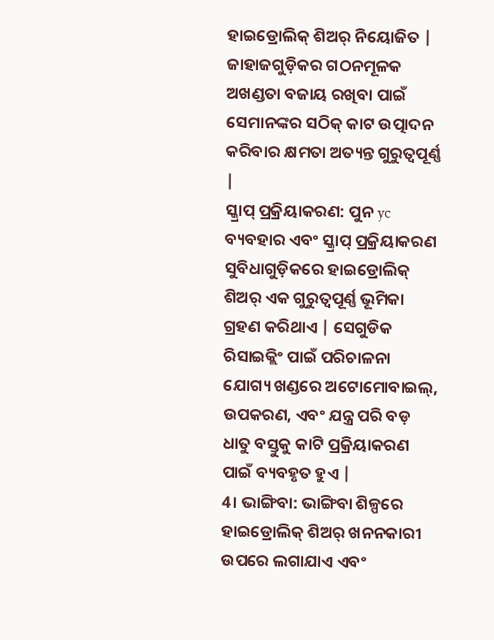ହାଇଡ୍ରୋଲିକ୍ ଶିଅର୍ ନିୟୋଜିତ | ଜାହାଜଗୁଡ଼ିକର ଗଠନମୂଳକ ଅଖଣ୍ଡତା ବଜାୟ ରଖିବା ପାଇଁ ସେମାନଙ୍କର ସଠିକ୍ କାଟ ଉତ୍ପାଦନ କରିବାର କ୍ଷମତା ଅତ୍ୟନ୍ତ ଗୁରୁତ୍ୱପୂର୍ଣ୍ଣ |
ସ୍କ୍ରାପ୍ ପ୍ରକ୍ରିୟାକରଣ: ପୁନ yc ବ୍ୟବହାର ଏବଂ ସ୍କ୍ରାପ୍ ପ୍ରକ୍ରିୟାକରଣ ସୁବିଧାଗୁଡ଼ିକରେ ହାଇଡ୍ରୋଲିକ୍ ଶିଅର୍ ଏକ ଗୁରୁତ୍ୱପୂର୍ଣ୍ଣ ଭୂମିକା ଗ୍ରହଣ କରିଥାଏ | ସେଗୁଡିକ ରିସାଇକ୍ଲିଂ ପାଇଁ ପରିଚାଳନା ଯୋଗ୍ୟ ଖଣ୍ଡରେ ଅଟୋମୋବାଇଲ୍, ଉପକରଣ, ଏବଂ ଯନ୍ତ୍ର ପରି ବଡ଼ ଧାତୁ ବସ୍ତୁକୁ କାଟି ପ୍ରକ୍ରିୟାକରଣ ପାଇଁ ବ୍ୟବହୃତ ହୁଏ |
4। ଭାଙ୍ଗିବା: ଭାଙ୍ଗିବା ଶିଳ୍ପରେ ହାଇଡ୍ରୋଲିକ୍ ଶିଅର୍ ଖନନକାରୀ ଉପରେ ଲଗାଯାଏ ଏବଂ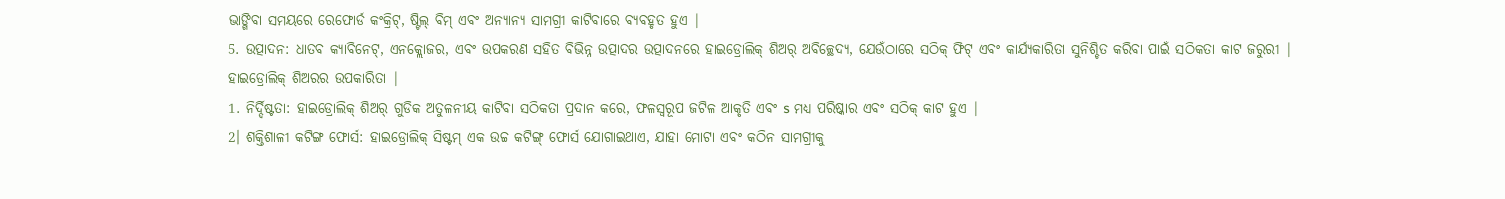ଭାଙ୍ଗିବା ସମୟରେ ରେଫୋର୍ଡ କଂକ୍ରିଟ୍, ଷ୍ଟିଲ୍ ବିମ୍ ଏବଂ ଅନ୍ୟାନ୍ୟ ସାମଗ୍ରୀ କାଟିବାରେ ବ୍ୟବହୃତ ହୁଏ |
5. ଉତ୍ପାଦନ: ଧାତବ କ୍ୟାବିନେଟ୍, ଏନକ୍ଲୋଜର, ଏବଂ ଉପକରଣ ସହିତ ବିଭିନ୍ନ ଉତ୍ପାଦର ଉତ୍ପାଦନରେ ହାଇଡ୍ରୋଲିକ୍ ଶିଅର୍ ଅବିଚ୍ଛେଦ୍ୟ, ଯେଉଁଠାରେ ସଠିକ୍ ଫିଟ୍ ଏବଂ କାର୍ଯ୍ୟକାରିତା ସୁନିଶ୍ଚିତ କରିବା ପାଇଁ ସଠିକତା କାଟ ଜରୁରୀ |
ହାଇଡ୍ରୋଲିକ୍ ଶିଅରର ଉପକାରିତା |
1. ନିର୍ଦ୍ଦିଷ୍ଟତା: ହାଇଡ୍ରୋଲିକ୍ ଶିଅର୍ ଗୁଡିକ ଅତୁଳନୀୟ କାଟିବା ସଠିକତା ପ୍ରଦାନ କରେ, ଫଳସ୍ୱରୂପ ଜଟିଳ ଆକୃତି ଏବଂ s ମଧ୍ୟ ପରିଷ୍କାର ଏବଂ ସଠିକ୍ କାଟ ହୁଏ |
2। ଶକ୍ତିଶାଳୀ କଟିଙ୍ଗ ଫୋର୍ସ: ହାଇଡ୍ରୋଲିକ୍ ସିଷ୍ଟମ୍ ଏକ ଉଚ୍ଚ କଟିଙ୍ଗ୍ ଫୋର୍ସ ଯୋଗାଇଥାଏ, ଯାହା ମୋଟା ଏବଂ କଠିନ ସାମଗ୍ରୀକୁ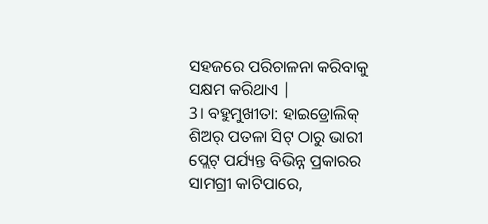ସହଜରେ ପରିଚାଳନା କରିବାକୁ ସକ୍ଷମ କରିଥାଏ |
3। ବହୁମୁଖୀତା: ହାଇଡ୍ରୋଲିକ୍ ଶିଅର୍ ପତଳା ସିଟ୍ ଠାରୁ ଭାରୀ ପ୍ଲେଟ୍ ପର୍ଯ୍ୟନ୍ତ ବିଭିନ୍ନ ପ୍ରକାରର ସାମଗ୍ରୀ କାଟିପାରେ,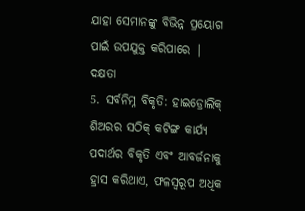ଯାହା ସେମାନଙ୍କୁ ବିଭିନ୍ନ ପ୍ରୟୋଗ ପାଇଁ ଉପଯୁକ୍ତ କରିପାରେ |
ଦକ୍ଷତା
5. ସର୍ବନିମ୍ନ ବିକୃତି: ହାଇଡ୍ରୋଲିକ୍ ଶିଅରର ସଠିକ୍ କଟିଙ୍ଗ କାର୍ଯ୍ୟ ପଦାର୍ଥର ବିକୃତି ଏବଂ ଆବର୍ଜନାକୁ ହ୍ରାସ କରିଥାଏ, ଫଳସ୍ୱରୂପ ଅଧିକ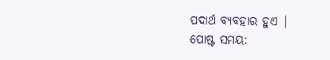ପଦାର୍ଥ ବ୍ୟବହାର ହୁଏ |
ପୋଷ୍ଟ ସମୟ: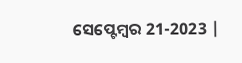ସେପ୍ଟେମ୍ବର 21-2023 |